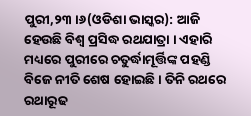ପୁରୀ,୨୩ ।୬(ଓଡିଶା ଭାସ୍କର): ଆଜି ହେଉଛି ବିଶ୍ୱ ପ୍ରସିଦ୍ଧ ରଥଯାତ୍ରା । ଏହାରି ମଧ୍ୟରେ ପୁରୀରେ ଚତୁର୍ଦ୍ଧାମୂର୍ତ୍ତିଙ୍କ ପହଣ୍ଡି ବିଜେ ନୀତି ଶେଷ ହୋଇଛି । ତିନି ରଥରେ ରଥାରୂଢ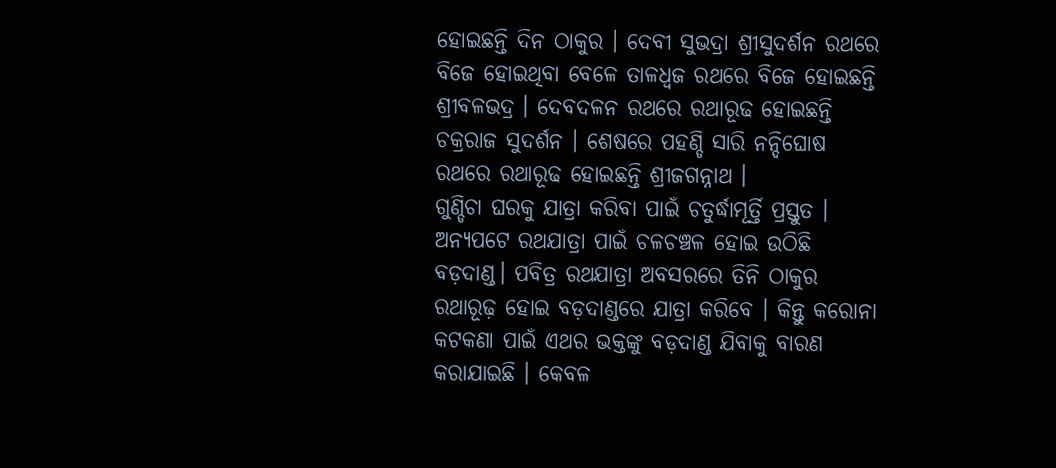ହୋଇଛନ୍ତି ଦିନ ଠାକୁର । ଦେବୀ ସୁଭଦ୍ରା ଶ୍ରୀସୁଦର୍ଶନ ରଥରେ ବିଜେ ହୋଇଥିବା ବେଳେ ତାଳଧ୍ୱଜ ରଥରେ ବିଜେ ହୋଇଛନ୍ତି ଶ୍ରୀବଳଭଦ୍ର । ଦେବଦଳନ ରଥରେ ରଥାରୂଢ ହୋଇଛନ୍ତି ଚକ୍ରରାଜ ସୁଦର୍ଶନ । ଶେଷରେ ପହଣ୍ଡି ସାରି ନନ୍ଦିଘୋଷ ରଥରେ ରଥାରୂଢ ହୋଇଛନ୍ତି ଶ୍ରୀଜଗନ୍ନାଥ ।
ଗୁଣ୍ଡିଚା ଘରକୁ ଯାତ୍ରା କରିବା ପାଇଁ ଚତୁର୍ଦ୍ଧାମୂର୍ତ୍ତି ପ୍ରସ୍ତୁତ । ଅନ୍ୟପଟେ ରଥଯାତ୍ରା ପାଇଁ ଚଳଚଞ୍ଚଳ ହୋଇ ଉଠିଛି ବଡ଼ଦାଣ୍ଡ। ପବିତ୍ର ରଥଯାତ୍ରା ଅବସରରେ ତିନି ଠାକୁର ରଥାରୂଢ଼ ହୋଇ ବଡ଼ଦାଣ୍ଡରେ ଯାତ୍ରା କରିବେ । କିନ୍ତୁ କରୋନା କଟକଣା ପାଇଁ ଏଥର ଭକ୍ତଙ୍କୁ ବଡ଼ଦାଣ୍ଡ ଯିବାକୁ ବାରଣ କରାଯାଇଛି । କେବଳ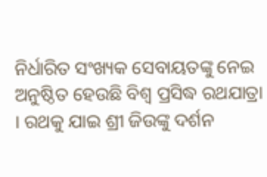ନିର୍ଧାରିତ ସଂଖ୍ୟକ ସେବାୟତଙ୍କୁ ନେଇ ଅନୁଷ୍ଠିତ ହେଉଛି ବିଶ୍ୱ ପ୍ରସିଦ୍ଧ ରଥଯାତ୍ରା । ରଥକୁ ଯାଇ ଶ୍ରୀ ଜିଉଙ୍କୁ ଦର୍ଶନ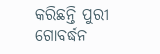କରିଛନ୍ତି ପୁରୀ ଗୋବର୍ଦ୍ଧନ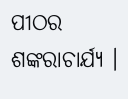ପୀଠର ଶଙ୍କରାଚାର୍ଯ୍ୟ ।